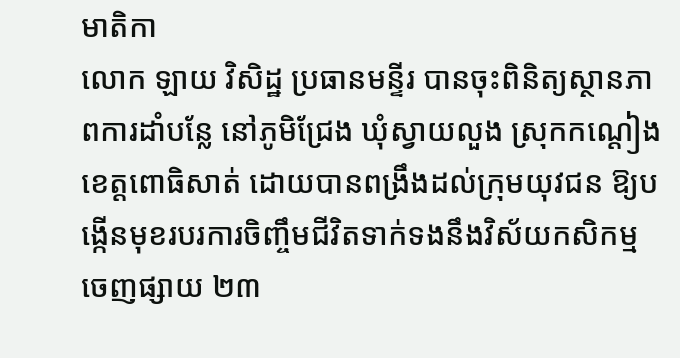មាតិកា
លោក ឡាយ វិសិដ្ឋ ប្រធានមន្ទីរ បានចុះពិនិត្យស្ថានភាពការដាំបន្លែ នៅភូមិជ្រែង ឃុំស្វាយលួង ស្រុកកណ្តៀង ខេត្តពោធិសាត់ ដោយបានពង្រឹងដល់ក្រុមយុវជន ឱ្យបង្កើនមុខរបរការចិញ្ចឹមជីវិតទាក់ទងនឹងវិស័យកសិកម្ម
ចេញផ្សាយ ២៣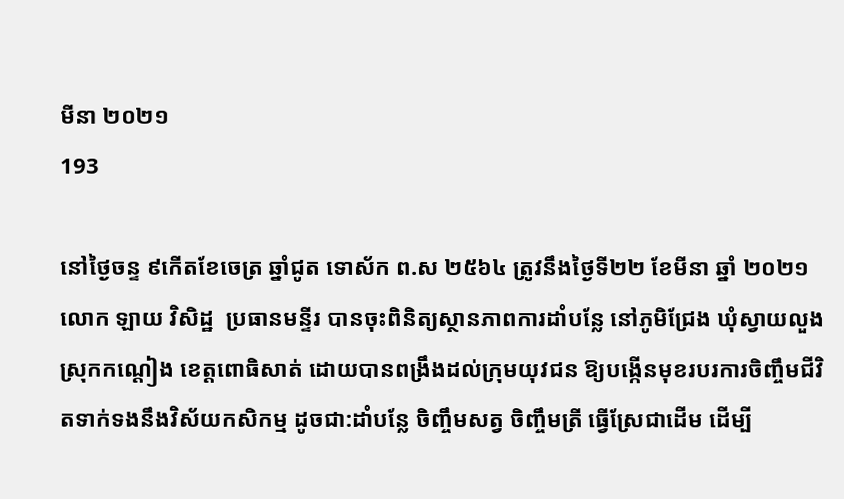មីនា ២០២១
193

នៅថ្ងៃចន្ទ ៩កើតខែចេត្រ ឆ្នាំជូត ទោស័ក ព.ស ២៥៦៤ ត្រូវនឹងថ្ងៃទី២២ ខែមីនា ឆ្នាំ ២០២១ លោក ឡាយ វិសិដ្ឋ  ប្រធានមន្ទីរ បានចុះពិនិត្យស្ថានភាពការដាំបន្លែ នៅភូមិជ្រែង ឃុំស្វាយលួង ស្រុកកណ្តៀង ខេត្តពោធិសាត់ ដោយបានពង្រឹងដល់ក្រុមយុវជន ឱ្យបង្កើនមុខរបរការចិញ្ចឹមជីវិតទាក់ទងនឹងវិស័យកសិកម្ម ដូចជា:ដាំបន្លែ ចិញ្ចឹមសត្វ ចិញ្ចឹមត្រី ធ្វើស្រែជាដើម ដើម្បី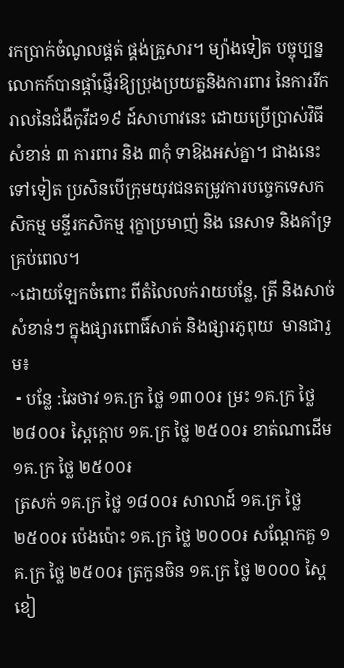រកប្រាក់ចំណូលផ្គត់ ផ្គង់គ្រួសារ។ ម្យ៉ាងទៀត បច្ចុប្បន្ន លោកក៍បានផ្តាំផ្ញើរឱ្យប្រុងប្រយត្ននិងការពារ នៃការរីករាលនៃជំងឺកូវីដ១៩ ដ៍សាហាវនេះ ដោយប្រើប្រាស់វិធីសំខាន់ ៣ ការពារ និង ៣កុំ ទាឱងអស់គ្នា។ ជាងនេះទៅទៀត ប្រសិនបើក្រុមយុវជនតម្រូវការបច្ចេកទេសកសិកម្ម មន្ទីរកសិកម្ម រុក្ខាប្រមាញ់ និង នេសាទ និងគាំទ្រគ្រប់ពេល។
~ដោយឡែកចំពោះ ពីតំលៃលក់រាយបន្លែ, ត្រី និងសាច់សំខាន់ៗ ក្នុងផ្សារពោធិ៍សាត់ និងផ្សារភូពុយ  មានជារួម៖
 ⁃ បន្លែ :ឆៃថាវ ១គ.ក្រ ថ្លៃ ១៣០០៛ ម្រះ ១គ.ក្រ ថ្លៃ ២៨០០៛ ស្ពៃក្ដោប ១គ.ក្រ ថ្លៃ ២៥០០៛ ខាត់ណាដើម ១គ.ក្រ ថ្លៃ ២៥០០៛
ត្រសក់ ១គ.ក្រ ថ្លៃ ១៨០០៛ សាលាដ៍ ១គ.ក្រ ថ្លៃ ២៥០០៛ ប៉េងប៉ោះ ១គ.ក្រ ថ្លៃ ២០០០៛ សណ្ដែកគួ ១គ.ក្រ ថ្លៃ ២៥០០៛ ត្រកួនចិន ១គ.ក្រ ថ្លៃ ២០០០ ស្ពៃខៀ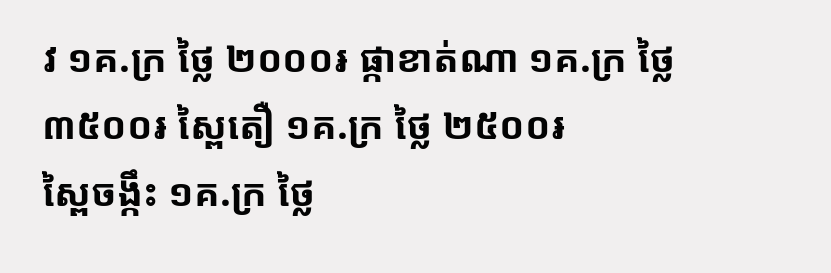វ ១គ.ក្រ ថ្លៃ ២០០០៛ ផ្កាខាត់ណា ១គ.ក្រ ថ្លៃ ៣៥០០៛ ស្ពៃតឿ ១គ.ក្រ ថ្លៃ ២៥០០៛
ស្ពៃចង្កឹះ ១គ.ក្រ ថ្លៃ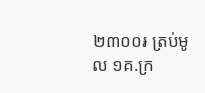២៣០០៛ ត្រប់មូល ១គ.ក្រ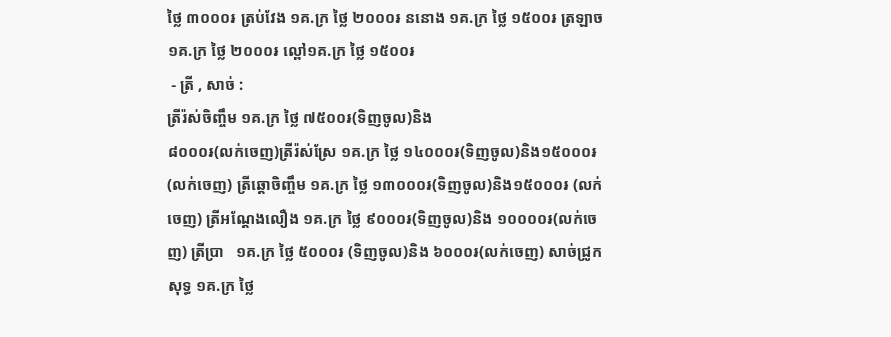ថ្លៃ ៣០០០៛ ត្រប់វែង ១គ.ក្រ ថ្លៃ ២០០០៛ ននោង ១គ.ក្រ ថ្លៃ ១៥០០៛ ត្រឡាច ១គ.ក្រ ថ្លៃ ២០០០៛ ល្ពៅ១គ.ក្រ ថ្លៃ ១៥០០៛
 ⁃ ត្រី , សាច់ :
ត្រីរ៉ស់ចិញ្ចឹម ១គ.ក្រ ថ្លៃ ៧៥០០៛(ទិញចូល)និង
៨០០០៛(លក់ចេញ)ត្រីរ៉ស់ស្រែ ១គ.ក្រ ថ្លៃ ១៤០០០៛(ទិញចូល)និង១៥០០០៛ (លក់ចេញ) ត្រីឆ្ដោចិញ្ចឹម ១គ.ក្រ ថ្លៃ ១៣០០០៛(ទិញចូល)និង១៥០០០៛ (លក់ចេញ) ត្រីអណ្ដែងលឿង ១គ.ក្រ ថ្លៃ ៩០០០៛(ទិញចូល)និង ១០០០០៛(លក់ចេញ) ត្រីប្រា   ១គ.ក្រ ថ្លៃ ៥០០០៛ (ទិញចូល)និង ៦០០០៛(លក់ចេញ) សាច់ជ្រូកសុទ្ធ ១គ.ក្រ ថ្លៃ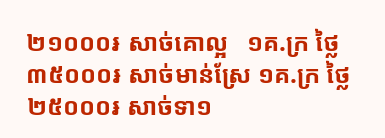២១០០០៛ សាច់គោល្អ   ១គ.ក្រ ថ្លៃ ៣៥០០០៛ សាច់មាន់ស្រែ ១គ.ក្រ ថ្លៃ ២៥០០០៛ សាច់ទា១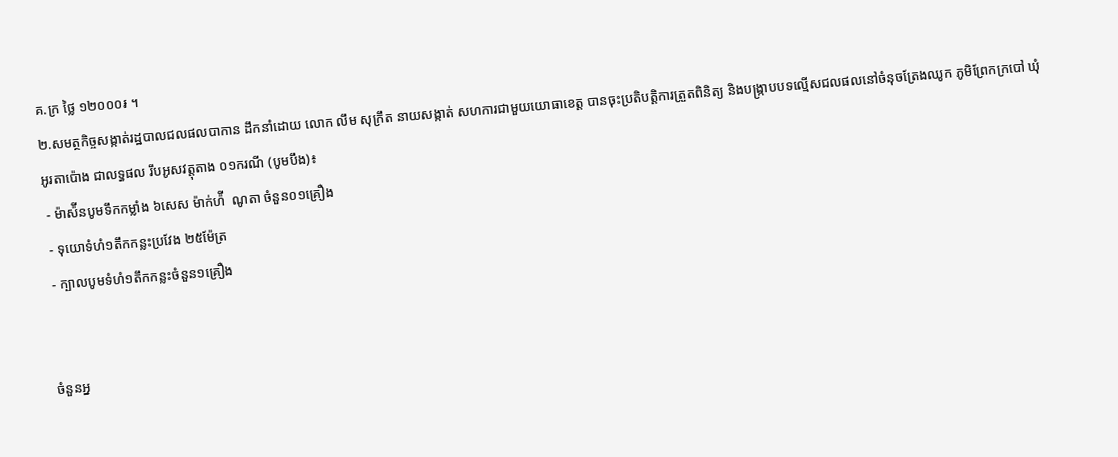គ.ក្រ ថ្លៃ ១២០០០៛ ។
២.សមត្ថកិច្ចសង្កាត់រដ្ឋបាលជលផលបាកាន ដឹកនាំដោយ លោក លឹម សុក្រឹត នាយសង្កាត់ សហការជាមួយយោធាខេត្ត បានចុះប្រតិបត្តិការត្រួតពិនិត្យ និងបង្រ្កាបបទល្មើសជលផលនៅចំនុចត្រែងឈូក ភូមិព្រែកក្របៅ ឃុំឣូរតាប៉ោង ជាលទ្ធផល រឹបឣូសវត្តុតាង ០១ករណី (បូមបឹង)៖
 - ម៉ាស៉ីនបូមទឹកកម្លាំង ៦សេស ម៉ាក់ហ៉ី  ណូតា ចំនួន០១គ្រឿង
 - ទុយោទំហំ១តឹកកន្លះប្រវែង ២៥ម៉ែត្រ
 - ក្បាលបូមទំហំ១តឹកកន្លះចំនួន១គ្រឿង


ចំនួនអ្ន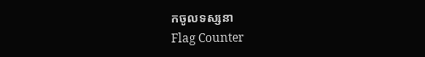កចូលទស្សនា
Flag Counter